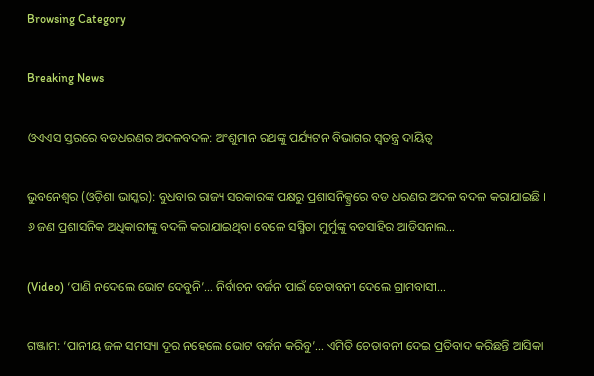Browsing Category

Breaking News

ଓଏଏସ ସ୍ତରରେ ବଡଧରଣର ଅଦଳବଦଳ: ଅଂଶୁମାନ ରଥଙ୍କୁ ପର୍ଯ୍ୟଟନ ବିଭାଗର ସ୍ୱତନ୍ତ୍ର ଦାୟିତ୍ୱ

ଭୁବନେଶ୍ୱର (ଓଡ଼ିଶା ଭାସ୍କର): ବୁଧବାର ରାଜ୍ୟ ସରକାରଙ୍କ ପକ୍ଷରୁ ପ୍ରଶାସନିକ୍ସ୍ରରେ ବଡ ଧରଣର ଅଦଳ ବଦଳ କରାଯାଇଛି । ୬ ଜଣ ପ୍ରଶାସନିକ ଅଧିକାରୀଙ୍କୁ ବଦଳି କରାଯାଇଥିବା ବେଳେ ସସ୍ମିତା ମୁର୍ମୁଙ୍କୁ ବଡସାହିର ଆଡିସନାଲ…

(Video) ‘ପାଣି ନଦେଲେ ଭୋଟ ଦେବୁନି’… ନିର୍ବାଚନ ବର୍ଜନ ପାଇଁ ଚେତାବନୀ ଦେଲେ ଗ୍ରାମବାସୀ…

ଗଞ୍ଜାମ: ‘ପାନୀୟ ଜଳ ସମସ୍ୟା ଦୂର ନହେଲେ ଭୋଟ ବର୍ଜନ କରିବୁ’... ଏମିତି ଚେତାବନୀ ଦେଇ ପ୍ରତିବାଦ କରିଛନ୍ତି ଆସିକା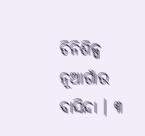ଚିନିଶିଳ୍ପ ନୂଆଗାଁର ବାସିନ୍ଦା । ୩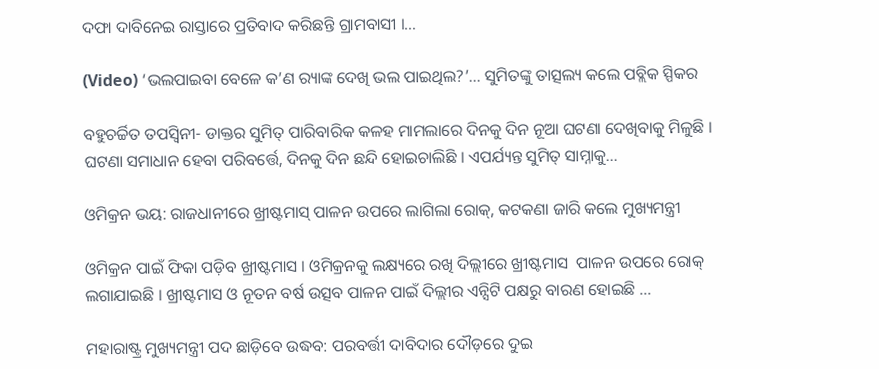ଦଫା ଦାବିନେଇ ରାସ୍ତାରେ ପ୍ରତିବାଦ କରିଛନ୍ତି ଗ୍ରାମବାସୀ ।…

(Video) ‘ଭଲପାଇବା ବେଳେ କ’ଣ ର‍୍ୟାଙ୍କ ଦେଖି ଭଲ ପାଇଥିଲ?’… ସୁମିତଙ୍କୁ ତାତ୍ସଲ୍ୟ କଲେ ପବ୍ଲିକ ସ୍ପିକର

ବହୁଚର୍ଚ୍ଚିତ ତପସ୍ୱିନୀ- ଡାକ୍ତର ସୁମିତ୍ ପାରିବାରିକ କଳହ ମାମଲାରେ ଦିନକୁ ଦିନ ନୂଆ ଘଟଣା ଦେଖିବାକୁ ମିଳୁଛି । ଘଟଣା ସମାଧାନ ହେବା ପରିବର୍ତ୍ତେ, ଦିନକୁ ଦିନ ଛନ୍ଦି ହୋଇଚାଲିଛି । ଏପର୍ଯ୍ୟନ୍ତ ସୁମିତ୍ ସାମ୍ନାକୁ…

ଓମିକ୍ରନ ଭୟ: ରାଜଧାନୀରେ ଖ୍ରୀଷ୍ଟମାସ୍ ପାଳନ ଉପରେ ଲାଗିଲା ରୋକ୍, କଟକଣା ଜାରି କଲେ ମୁଖ୍ୟମନ୍ତ୍ରୀ

ଓମିକ୍ରନ ପାଇଁ ଫିକା ପଡ଼ିବ ଖ୍ରୀଷ୍ଟମାସ । ଓମିକ୍ରନକୁ ଲକ୍ଷ୍ୟରେ ରଖି ଦିଲ୍ଲୀରେ ଖ୍ରୀଷ୍ଟମାସ  ପାଳନ ଉପରେ ରୋକ୍ ଲଗାଯାଇଛି । ଖ୍ରୀଷ୍ଟମାସ ଓ ନୂତନ ବର୍ଷ ଉତ୍ସବ ପାଳନ ପାଇଁ ଦିଲ୍ଲୀର ଏନ୍ସିଟି ପକ୍ଷରୁ ବାରଣ ହୋଇଛି …

ମହାରାଷ୍ଟ୍ର ମୁଖ୍ୟମନ୍ତ୍ରୀ ପଦ ଛାଡ଼ିବେ ଉଦ୍ଧବ: ପରବର୍ତ୍ତୀ ଦାବିଦାର ଦୌଡ଼ରେ ଦୁଇ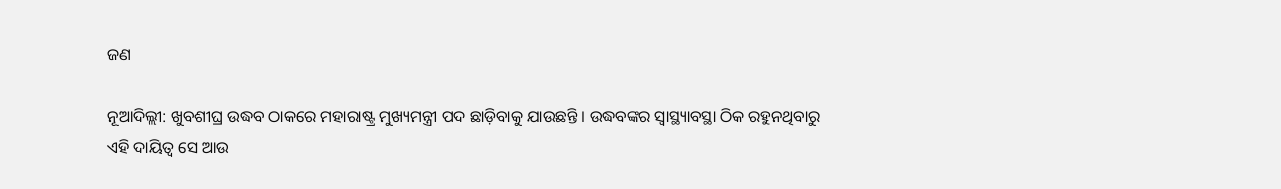ଜଣ

ନୂଆଦିଲ୍ଲୀ: ଖୁବଶୀଘ୍ର ଉଦ୍ଧବ ଠାକରେ ମହାରାଷ୍ଟ୍ର ମୁଖ୍ୟମନ୍ତ୍ରୀ ପଦ ଛାଡ଼ିବାକୁ ଯାଉଛନ୍ତି । ଉଦ୍ଧବଙ୍କର ସ୍ୱାସ୍ଥ୍ୟାବସ୍ଥା ଠିକ ରହୁନଥିବାରୁ ଏହି ଦାୟିତ୍ୱ ସେ ଆଉ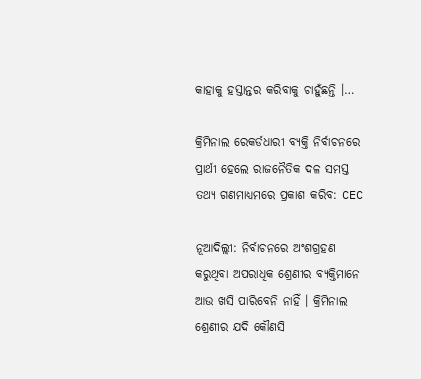କାହାକୁ ହସ୍ତାନ୍ତର କରିବାକୁ ଚାହୁଁଛନ୍ତି ।…

କ୍ରିମିନାଲ ରେକର୍ଡଧାରୀ ବ୍ୟକ୍ତି ନିର୍ବାଚନରେ ପ୍ରାର୍ଥୀ ହେଲେ ରାଜନୈତିକ ଦଳ ସମସ୍ତ ତଥ୍ୟ ଗଣମାଧ୍ୟମରେ ପ୍ରକାଶ କରିବ: CEC

ନୂଆଦିଲ୍ଲୀ: ନିର୍ବାଚନରେ ଅଂଶଗ୍ରହଣ କରୁଥିବା ଅପରାଧିକ ଶ୍ରେଣୀର ବ୍ୟକ୍ତିମାନେ ଆଉ ଖସି ପାରିବେନି ନାହିଁ । କ୍ରିମିନାଲ ଶ୍ରେଣୀର ଯଦି କୌଣସି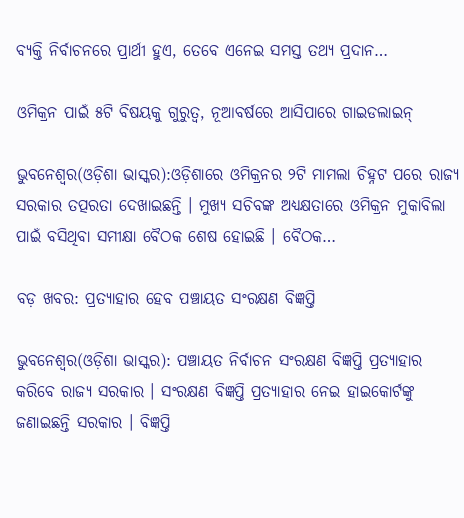ବ୍ୟକ୍ତି ନିର୍ବାଚନରେ ପ୍ରାର୍ଥୀ ହୁଏ, ତେବେ ଏନେଇ ସମସ୍ତ ତଥ୍ୟ ପ୍ରଦାନ…

ଓମିକ୍ରନ ପାଇଁ ୫ଟି ବିଷୟକୁ ଗୁରୁତ୍ୱ, ନୂଆବର୍ଷରେ ଆସିପାରେ ଗାଇଡଲାଇନ୍

ଭୁବନେଶ୍ୱର(ଓଡ଼ିଶା ଭାସ୍କର):ଓଡ଼ିଶାରେ ଓମିକ୍ରନର ୨ଟି ମାମଲା ଚିହ୍ନଟ ପରେ ରାଜ୍ୟ ସରକାର ତତ୍ପରତା ଦେଖାଇଛନ୍ତି । ମୁଖ୍ୟ ସଚିବଙ୍କ ଅଧ୍ୟକ୍ଷତାରେ ଓମିକ୍ରନ ମୁକାବିଲା ପାଇଁ ବସିଥିବା ସମୀକ୍ଷା ବୈଠକ ଶେଷ ହୋଇଛି । ବୈଠକ…

ବଡ଼ ଖବର: ପ୍ରତ୍ୟାହାର ହେବ ପଞ୍ଚାୟତ ସଂରକ୍ଷଣ ବିଜ୍ଞପ୍ତି

ଭୁବନେଶ୍ୱର(ଓଡ଼ିଶା ଭାସ୍କର): ପଞ୍ଚାୟତ ନିର୍ବାଚନ ସଂରକ୍ଷଣ ବିଜ୍ଞପ୍ତି ପ୍ରତ୍ୟାହାର କରିବେ ରାଜ୍ୟ ସରକାର । ସଂରକ୍ଷଣ ବିଜ୍ଞପ୍ତି ପ୍ରତ୍ୟାହାର ନେଇ ହାଇକୋର୍ଟଙ୍କୁ ଜଣାଇଛନ୍ତି ସରକାର । ବିଜ୍ଞପ୍ତି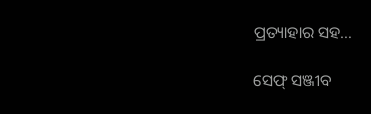ପ୍ରତ୍ୟାହାର ସହ…

ସେଫ୍ ସଞ୍ଜୀବ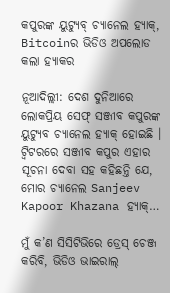କପୁରଙ୍କ ୟୁଟ୍ୟୁବ୍ ଚ୍ୟାନେଲ ହ୍ୟାକ୍, Bitcoinର ଭିଡିଓ ଅପଲୋଡ କଲା ହ୍ୟାକର

ନୂଆଦିଲ୍ଲୀ: ଦେଶ ଦୁନିଆରେ ଲୋକପ୍ରିୟ ସେଫ୍ ସଞ୍ଜୀବ କପୁରଙ୍କ ୟୁଟ୍ୟୁବ ଚ୍ୟାନେଲ ହ୍ୟାକ୍ ହୋଇଛି । ଟ୍ୱିଟରରେ ସଞ୍ଜୀବ କପୁର ଏହାର ସୂଚନା ଦେବା ସହ କହିଛନ୍ତି ଯେ, ମୋର ଚ୍ୟାନେଲ Sanjeev Kapoor Khazana ହ୍ୟାକ୍…

ମୁଁ କ’ଣ ସିସିଟିଭିରେ ଡ୍ରେସ୍ ଚେଞ୍ଜ କରିବି, ଭିଡିଓ ଭାଇରାଲ୍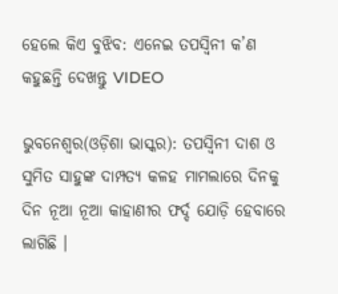ହେଲେ କିଏ ବୁଝିବ: ଏନେଇ ତପସ୍ୱିନୀ କ’ଣ କହୁଛନ୍ତି ଦେଖନ୍ତୁ VIDEO

ଭୁବନେଶ୍ୱର(ଓଡ଼ିଶା ଭାସ୍କର): ତପସ୍ୱିନୀ ଦାଶ ଓ ସୁମିତ ସାହୁଙ୍କ ଦାମ୍ପତ୍ୟ କଳହ ମାମଲାରେ ଦିନକୁ ଦିନ ନୂଆ ନୂଆ କାହାଣୀର ଫର୍ଦ୍ଦ ଯୋଡ଼ି ହେବାରେ ଲାଗିଛି ।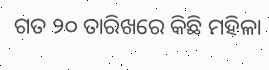ଗତ ୨୦ ତାରିଖରେ କିଛି ମହିଳା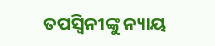ତପସ୍ୱିନୀଙ୍କୁ ନ୍ୟାୟ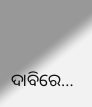ଦାବିରେ…